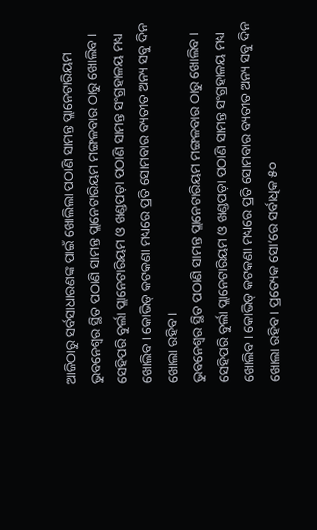ଆଜିଠାରୁ ସର୍ବସାଧାରଣଙ୍କ ପାଇଁ ଖୋଲିଲା ପଠାଣି ସାମନ୍ତ ପ୍ଲାନେଟାରିୟମ
ଭୁବନେଶ୍ୱର ସ୍ଥିତ ପଠାଣି ସାମନ୍ତ ପ୍ଲାନେଟାରିୟମ ମଙ୍ଗଳବାର ଠାରୁ ଖୋଲିବ । ସେହିପରି ବୁର୍ଲା ପ୍ଲାନେଟାରିୟମ ଓ ଖଣ୍ଡପଡ଼ା ପଠାଣି ସାମନ୍ତ ସଂଗ୍ରହାଳୟ ମଧ୍ୟ ଖୋଲିବ । କୋଭିଡ୍ କଟକଣା ମଧ୍ୟରେ ପ୍ରତି ସୋମବାର ବ୍ୟତୀତ ଅନ୍ୟ ସବୁ ଦିନ ଖୋଲା ରହିବ ।
ଭୁବନେଶ୍ୱର ସ୍ଥିତ ପଠାଣି ସାମନ୍ତ ପ୍ଲାନେଟାରିୟମ ମଙ୍ଗଳବାର ଠାରୁ ଖୋଲିବ । ସେହିପରି ବୁର୍ଲା ପ୍ଲାନେଟାରିୟମ ଓ ଖଣ୍ଡପଡ଼ା ପଠାଣି ସାମନ୍ତ ସଂଗ୍ରହାଳୟ ମଧ୍ୟ ଖୋଲିବ । କୋଭିଡ୍ କଟକଣା ମଧ୍ୟରେ ପ୍ରତି ସୋମବାର ବ୍ୟତୀତ ଅନ୍ୟ ସବୁ ଦିନ ଖୋଲା ରହିବ । ପ୍ରତ୍ୟେକ ସୋ’ରେ ସର୍ବାଧିକ ୫୦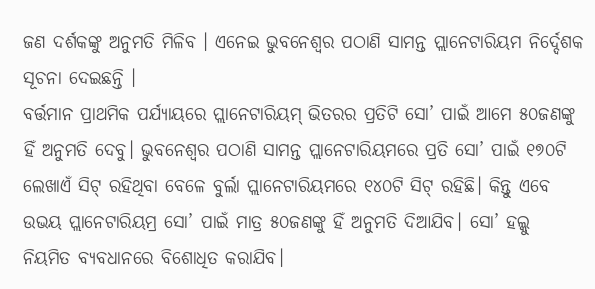ଜଣ ଦର୍ଶକଙ୍କୁ ଅନୁମତି ମିଳିବ । ଏନେଇ ଭୁବନେଶ୍ୱର ପଠାଣି ସାମନ୍ତ ପ୍ଲାନେଟାରିୟମ ନିର୍ଦ୍ଦେଶକ ସୂଚନା ଦେଇଛନ୍ତି ।
ବର୍ତ୍ତମାନ ପ୍ରାଥମିକ ପର୍ଯ୍ୟାୟରେ ପ୍ଲାନେଟାରିୟମ୍ ଭିତରର ପ୍ରତିଟି ସୋ’ ପାଇଁ ଆମେ ୫୦ଜଣଙ୍କୁ ହିଁ ଅନୁମତି ଦେବୁ। ଭୁବନେଶ୍ୱର ପଠାଣି ସାମନ୍ତ ପ୍ଲାନେଟାରିୟମରେ ପ୍ରତି ସୋ’ ପାଇଁ ୧୭୦ଟି ଲେଖାଏଁ ସିଟ୍ ରହିଥିବା ବେଳେ ବୁର୍ଲା ପ୍ଲାନେଟାରିୟମରେ ୧୪୦ଟି ସିଟ୍ ରହିଛି। କିନ୍ତୁ ଏବେ ଉଭୟ ପ୍ଲାନେଟାରିୟମ୍ର ସୋ’ ପାଇଁ ମାତ୍ର ୫୦ଜଣଙ୍କୁ ହିଁ ଅନୁମତି ଦିଆଯିବ। ସୋ’ ହଲ୍କୁ ନିୟମିତ ବ୍ୟବଧାନରେ ବିଶୋଧିତ କରାଯିବ।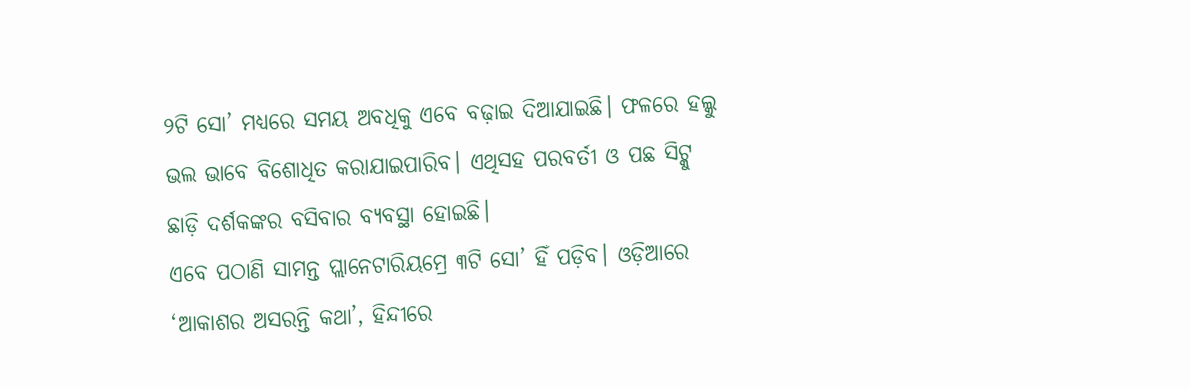୨ଟି ସୋ’ ମଧ୍ୟରେ ସମୟ ଅବଧିକୁ ଏବେ ବଢ଼ାଇ ଦିଆଯାଇଛି। ଫଳରେ ହଲ୍କୁ ଭଲ ଭାବେ ବିଶୋଧିତ କରାଯାଇପାରିବ। ଏଥିସହ ପରବର୍ତୀ ଓ ପଛ ସିଟ୍କୁ ଛାଡ଼ି ଦର୍ଶକଙ୍କର ବସିବାର ବ୍ୟବସ୍ଥା ହୋଇଛି।
ଏବେ ପଠାଣି ସାମନ୍ତ ପ୍ଲାନେଟାରିୟମ୍ରେ ୩ଟି ସୋ’ ହିଁ ପଡ଼ିବ। ଓଡ଼ିଆରେ ‘ଆକାଶର ଅସରନ୍ତି କଥା’, ହିନ୍ଦୀରେ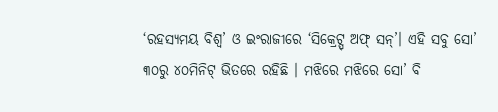‘ରହସ୍ୟମୟ ବିଶ୍ବ’ ଓ ଇଂରାଜୀରେ ‘ସିକ୍ରେଟ୍ସ୍ ଅଫ୍ ସନ୍’। ଏହି ସବୁ ସୋ’ ୩୦ରୁ ୪୦ମିନିଟ୍ ଭିତରେ ରହିଛି । ମଝିରେ ମଝିରେ ସୋ’ ବି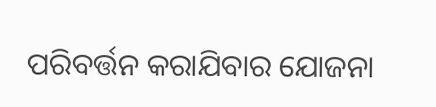ପରିବର୍ତ୍ତନ କରାଯିବାର ଯୋଜନା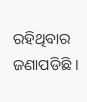ରହିଥିବାର ଜଣାପଡିଛି ।